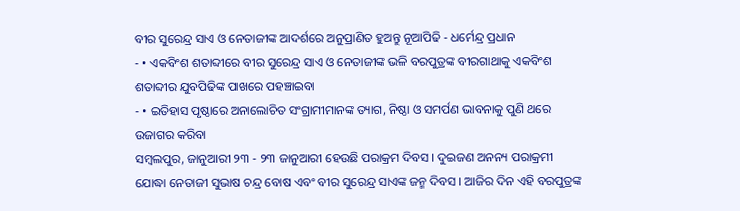ବୀର ସୁରେନ୍ଦ୍ର ସାଏ ଓ ନେତାଜୀଙ୍କ ଆଦର୍ଶରେ ଅନୁପ୍ରାଣିତ ହୁଅନ୍ତୁ ନୂଆପିଢି - ଧର୍ମେନ୍ଦ୍ର ପ୍ରଧାନ
- • ଏକବିଂଶ ଶତାବ୍ଦୀରେ ବୀର ସୁରେନ୍ଦ୍ର ସାଏ ଓ ନେତାଜୀଙ୍କ ଭଳି ବରପୁତ୍ରଙ୍କ ବୀରଗାଥାକୁ ଏକବିଂଶ ଶତାବ୍ଦୀର ଯୁବପିଢିଙ୍କ ପାଖରେ ପହଞ୍ଚାଇବା
- • ଇତିହାସ ପୃଷ୍ଠାରେ ଅନାଲୋଚିତ ସଂଗ୍ରାମୀମାନଙ୍କ ତ୍ୟାଗ, ନିଷ୍ଠା ଓ ସମର୍ପଣ ଭାବନାକୁ ପୁଣି ଥରେ ଉଜାଗର କରିବା
ସମ୍ବଲପୁର, ଜାନୁଆରୀ ୨୩ - ୨୩ ଜାନୁଆରୀ ହେଉଛି ପରାକ୍ରମ ଦିବସ । ଦୁଇଜଣ ଅନନ୍ୟ ପରାକ୍ରମୀ ଯୋଦ୍ଧା ନେତାଜୀ ସୁଭାଷ ଚନ୍ଦ୍ର ବୋଷ ଏବଂ ବୀର ସୁରେନ୍ଦ୍ର ସାଏଙ୍କ ଜନ୍ମ ଦିବସ । ଆଜିର ଦିନ ଏହି ବରପୁତ୍ରଙ୍କ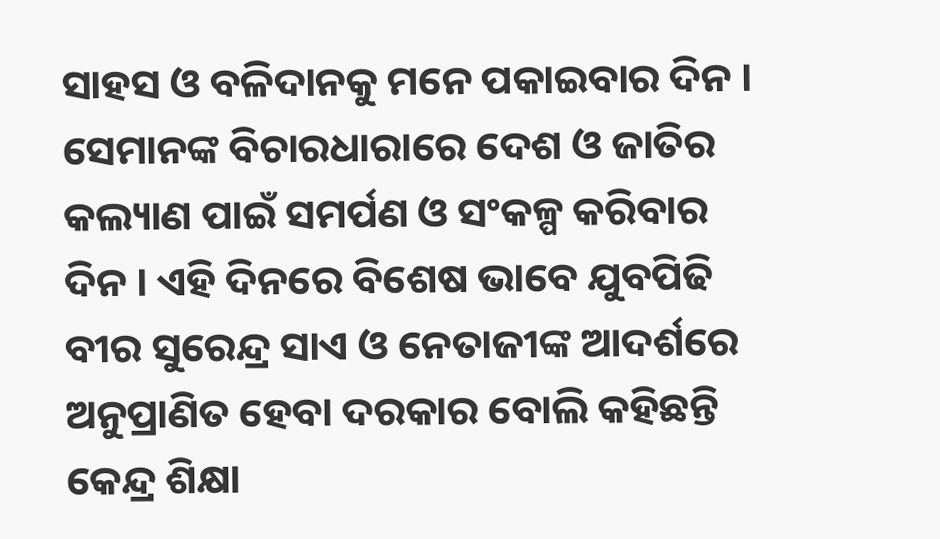ସାହସ ଓ ବଳିଦାନକୁ ମନେ ପକାଇବାର ଦିନ । ସେମାନଙ୍କ ବିଚାରଧାରାରେ ଦେଶ ଓ ଜାତିର କଲ୍ୟାଣ ପାଇଁ ସମର୍ପଣ ଓ ସଂକଳ୍ପ କରିବାର ଦିନ । ଏହି ଦିନରେ ବିଶେଷ ଭାବେ ଯୁବପିଢି ବୀର ସୁରେନ୍ଦ୍ର ସାଏ ଓ ନେତାଜୀଙ୍କ ଆଦର୍ଶରେ ଅନୁପ୍ରାଣିତ ହେବା ଦରକାର ବୋଲି କହିଛନ୍ତି କେନ୍ଦ୍ର ଶିକ୍ଷା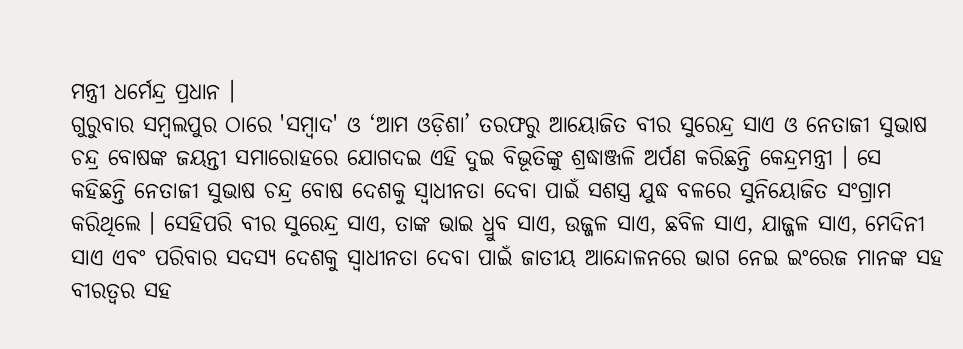ମନ୍ତ୍ରୀ ଧର୍ମେନ୍ଦ୍ର ପ୍ରଧାନ ।
ଗୁରୁବାର ସମ୍ୱଲପୁର ଠାରେ 'ସମ୍ବାଦ' ଓ ‘ଆମ ଓଡ଼ିଶା’ ତରଫରୁ ଆୟୋଜିତ ବୀର ସୁରେନ୍ଦ୍ର ସାଏ ଓ ନେତାଜୀ ସୁଭାଷ ଚନ୍ଦ୍ର ବୋଷଙ୍କ ଜୟନ୍ତୀ ସମାରୋହରେ ଯୋଗଦଇ ଏହି ଦୁଇ ବିଭୂତିଙ୍କୁ ଶ୍ରଦ୍ଧାଞ୍ଜଳି ଅର୍ପଣ କରିଛନ୍ତି କେନ୍ଦ୍ରମନ୍ତ୍ରୀ । ସେ କହିଛନ୍ତି ନେତାଜୀ ସୁଭାଷ ଚନ୍ଦ୍ର ବୋଷ ଦେଶକୁ ସ୍ୱାଧୀନତା ଦେବା ପାଇଁ ସଶସ୍ତ୍ର ଯୁଦ୍ଧ ବଳରେ ସୁନିୟୋଜିତ ସଂଗ୍ରାମ କରିଥିଲେ । ସେହିପରି ବୀର ସୁରେନ୍ଦ୍ର ସାଏ, ତାଙ୍କ ଭାଇ ଧ୍ରୁବ ସାଏ, ଉଜ୍ଜଳ ସାଏ, ଛବିଳ ସାଏ, ଯାଜ୍ଜଳ ସାଏ, ମେଦିନୀ ସାଏ ଏବଂ ପରିବାର ସଦସ୍ୟ ଦେଶକୁ ସ୍ୱାଧୀନତା ଦେବା ପାଇଁ ଜାତୀୟ ଆନ୍ଦୋଳନରେ ଭାଗ ନେଇ ଇଂରେଜ ମାନଙ୍କ ସହ ବୀରତ୍ୱର ସହ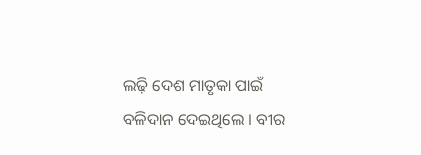ଲଢ଼ି ଦେଶ ମାତୃକା ପାଇଁ ବଳିଦାନ ଦେଇଥିଲେ । ବୀର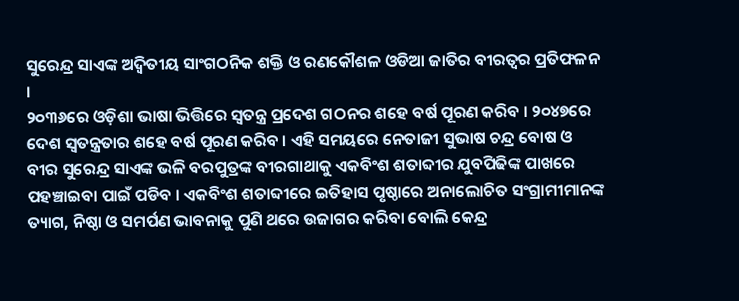ସୁରେନ୍ଦ୍ର ସାଏଙ୍କ ଅଦ୍ୱିତୀୟ ସାଂଗଠନିକ ଶକ୍ତି ଓ ରଣକୌଶଳ ଓଡିଆ ଜାତିର ବୀରତ୍ୱର ପ୍ରତିଫଳନ ।
୨୦୩୬ରେ ଓଡ଼ିଶା ଭାଷା ଭିତ୍ତିରେ ସ୍ୱତନ୍ତ୍ର ପ୍ରଦେଶ ଗଠନର ଶହେ ବର୍ଷ ପୂରଣ କରିବ । ୨୦୪୭ରେ ଦେଶ ସ୍ୱତନ୍ତ୍ରତାର ଶହେ ବର୍ଷ ପୂରଣ କରିବ । ଏହି ସମୟରେ ନେତାଜୀ ସୁଭାଷ ଚନ୍ଦ୍ର ବୋଷ ଓ ବୀର ସୁରେନ୍ଦ୍ର ସାଏଙ୍କ ଭଳି ବରପୁତ୍ରଙ୍କ ବୀରଗାଥାକୁ ଏକବିଂଶ ଶତାବ୍ଦୀର ଯୁବପିଢିଙ୍କ ପାଖରେ ପହଞ୍ଚାଇବା ପାଇଁ ପଡିବ । ଏକବିଂଶ ଶତାବ୍ଦୀରେ ଇତିହାସ ପୃଷ୍ଠାରେ ଅନାଲୋଚିତ ସଂଗ୍ରାମୀମାନଙ୍କ ତ୍ୟାଗ, ନିଷ୍ଠା ଓ ସମର୍ପଣ ଭାବନାକୁ ପୁଣି ଥରେ ଉଜାଗର କରିବା ବୋଲି କେନ୍ଦ୍ର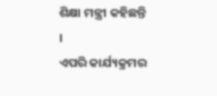ଶିକ୍ଷା ମନ୍ତ୍ରୀ କହିଛନ୍ତି ।
ଏପରି କାର୍ଯ୍ୟକ୍ରମର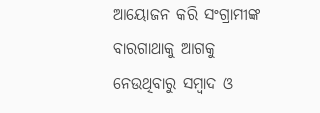ଆୟୋଜନ କରି ସଂଗ୍ରାମୀଙ୍କ ବାରଗାଥାକୁ ଆଗକୁ ନେଉଥିବାରୁ ସମ୍ବାଦ ଓ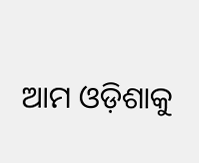ଆମ ଓଡ଼ିଶାକୁ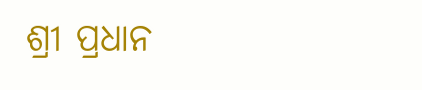ଶ୍ରୀ ପ୍ରଧାନ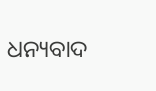ଧନ୍ୟବାଦ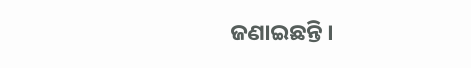ଜଣାଇଛନ୍ତି ।